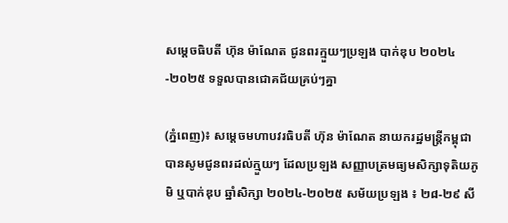សម្ដេចធិបតី ហ៊ុន ម៉ាណែត ជូនពរក្មួយៗប្រឡង បាក់ឌុប ២០២៤-២០២៥ ទទួលបានជោគជ័យគ្រប់ៗគ្នា

(ភ្នំពេញ)៖ សម្ដេចមហាបវរធិបតី ហ៊ុន ម៉ាណែត នាយករដ្ឋមន្ត្រីកម្ពុជា បានសូមជូនពរដល់ក្មួយៗ ដែលប្រឡង សញ្ញាបត្រមធ្យមសិក្សាទុតិយភូមិ ឬបាក់ឌុប ឆ្នាំសិក្សា ២០២៤-២០២៥ សម័យប្រឡង ៖ ២៨-២៩ សី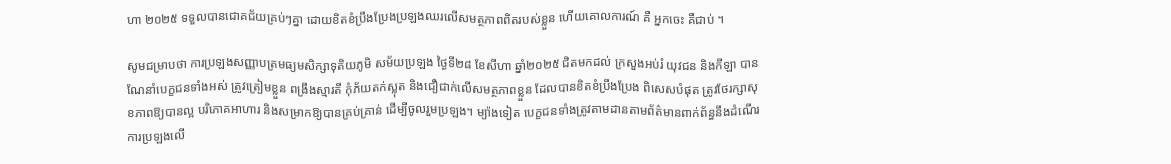ហា ២០២៥ ទទួលបានជោគជ័យគ្រប់ៗគ្នា ដោយខិតខំប្រឹងប្រែងប្រឡងឈរលើសមត្ថភាពពិតរបស់ខ្លួន ហើយគោលការណ៍ គឺ អ្នកចេះ គឺជាប់ ។

សូមជម្រាបថា ការប្រឡងសញ្ញាបត្រមធ្យមសិក្សាទុតិយភូមិ សម័យប្រឡង ថ្ងៃទី២៨ ខែសីហា ឆ្នាំ២០២៥ ជិតមកដល់ ក្រសួងអប់រំ យុវជន និងកីឡា បានណែនាំបេក្ខជនទាំងអស់ ត្រូវត្រៀមខ្លួន ពង្រឹងស្មារតី កុំភ័យតក់ស្លុត និងជឿជាក់លើសមត្ថភាពខ្លួន ដែលបានខិតខំប្រឹងប្រែង ពិសេសបំផុត ត្រូវថែរក្សាសុខភាពឱ្យបានល្អ បរិភោគអាហារ និងសម្រាកឱ្យបានគ្រប់គ្រាន់ ដើម្បីចូលរួមប្រឡង។ ម្យ៉ាងទៀត បេក្ខជនទាំងត្រូវតាមដានតាមព័ត៌មានពាក់ព័ន្ធនឹងដំណើរការប្រឡងលើ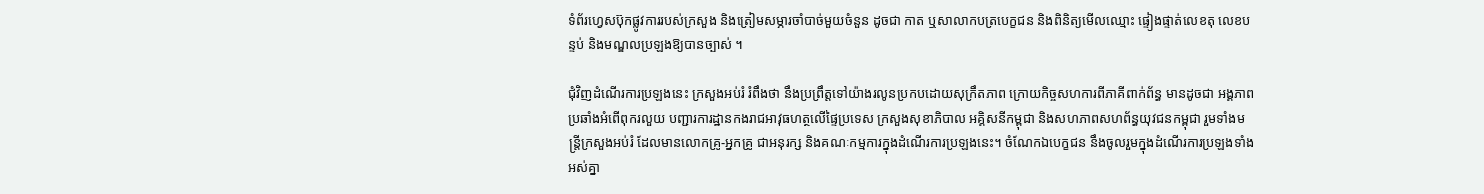ទំព័រហ្វេសប៊ុកផ្លូវការរបស់ក្រសួង និងត្រៀមសម្ភារចាំបាច់មួយចំនួន ដូចជា កាត ឬសាលាកបត្របេក្ខជន និងពិនិត្យមើលឈ្មោះ ផ្ទៀងផ្ទាត់លេខតុ លេខបន្ទប់ និងមណ្ឌលប្រឡងឱ្យបានច្បាស់ ។

ជុំវិញដំណើរការប្រឡងនេះ ក្រសួងអប់រំ រំពឹងថា នឹងប្រព្រឹត្តទៅយ៉ាងរលូនប្រកបដោយសុក្រឹតភាព ក្រោយកិច្ចសហការពីភាគីពាក់ព័ន្ធ មានដូចជា អង្គភាពប្រឆាំងអំពើពុករលួយ បញ្ជារការដ្ឋានកងរាជអាវុធហត្ថលើផ្ទៃប្រទេស ក្រសួងសុខាភិបាល អគ្គិសនីកម្ពុជា និងសហភាពសហព័ន្ធយុវជនកម្ពុជា រួមទាំងមន្រ្តីក្រសួងអប់រំ ដែលមានលោកគ្រូ-អ្នកគ្រូ ជាអនុរក្ស និងគណៈកម្មការក្នុងដំណើរការប្រឡងនេះ។ ចំណែកឯបេក្ខជន នឹងចូលរួមក្នុងដំណើរការប្រឡងទាំងអស់គ្នា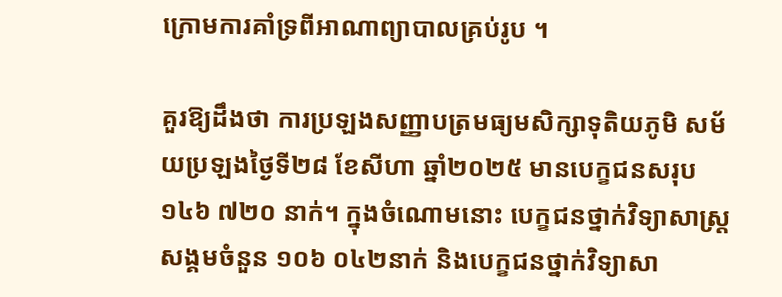ក្រោមការគាំទ្រពីអាណាព្យាបាលគ្រប់រូប ។

គួរឱ្យដឹងថា ការប្រឡងសញ្ញាបត្រមធ្យមសិក្សាទុតិយភូមិ សម័យប្រឡងថ្ងៃទី២៨ ខែសីហា ឆ្នាំ២០២៥ មានបេក្ខជនសរុប ១៤៦ ៧២០ នាក់។ ក្នុងចំណោមនោះ បេក្ខជនថ្នាក់វិទ្យាសាស្រ្តសង្គមចំនួន ១០៦ ០៤២នាក់ និងបេក្ខជនថ្នាក់វិទ្យាសា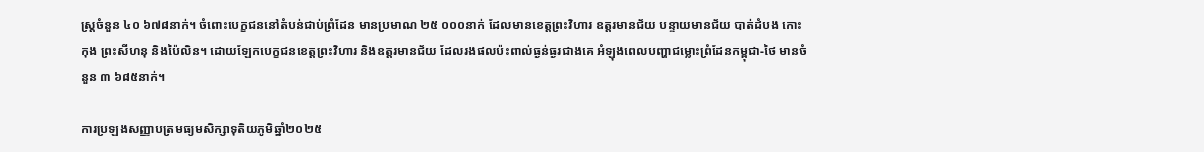ស្រ្តចំនួន ៤០ ៦៧៨នាក់។ ចំពោះបេក្ខជននៅតំបន់ជាប់ព្រំដែន មានប្រមាណ ២៥ ០០០នាក់ ដែលមានខេត្តព្រះវិហារ ឧត្ដរមានជ័យ បន្ទាយមានជ័យ បាត់ដំបង កោះកុង ព្រះសីហនុ និងប៉ៃលិន។ ដោយឡែកបេក្ខជនខេត្តព្រះវិហារ និងឧត្ដរមានជ័យ ដែលរងផលប៉ះពាល់ធ្ងន់ធ្ងរជាងគេ អំឡុងពេលបញ្ហាជម្លោះព្រំដែនកម្ពុជា-ថៃ មានចំនួន ៣ ៦៨៥នាក់។

ការប្រឡងសញ្ញាបត្រមធ្យមសិក្សាទុតិយភូមិឆ្នាំ២០២៥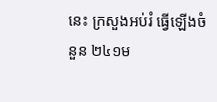នេះ ក្រសួងអប់រំ ធ្វើឡើងចំនួន ២៤១ម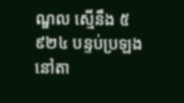ណ្ឌល ស្មើនឹង ៥ ៩២៤ បន្ទប់ប្រឡង នៅតា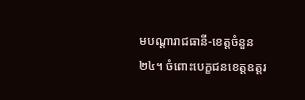មបណ្ដារាជធានី-ខេត្តចំនួន២៤។ ចំពោះបេក្ខជនខេត្តឧត្ដរ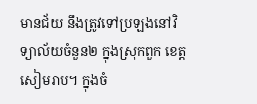មានជ័យ នឹងត្រូវទៅប្រឡងនៅវិទ្យាល័យចំនួន២ ក្នុងស្រុកពួក ខេត្តសៀមរាប។ ក្នុងចំ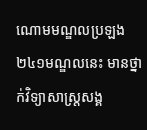ណោមមណ្ឌលប្រឡង ២៤១មណ្ឌលនេះ មានថ្នាក់វិទ្យាសាស្រ្តសង្គ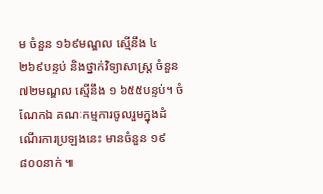ម ចំនួន ១៦៩មណ្ឌល ស្មើនឹង ៤ ២៦៩បន្ទប់ និងថ្នាក់វិទ្យាសាស្រ្ត ចំនួន ៧២មណ្ឌល ស្មើនឹង ១ ៦៥៥បន្ទប់។ ចំណែកឯ គណៈកម្មការចូលរួមក្នុងដំណើរការប្រឡងនេះ មានចំនួន ១៩ ៨០០នាក់ ៕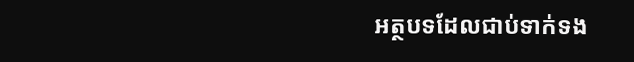អត្ថបទដែលជាប់ទាក់ទង